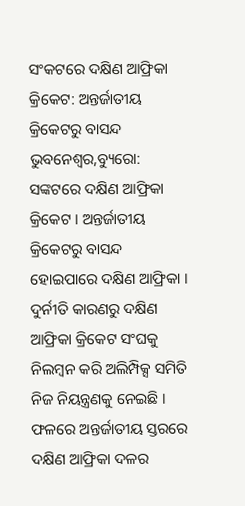ସଂକଟରେ ଦକ୍ଷିଣ ଆଫ୍ରିକା କ୍ରିକେଟ: ଅନ୍ତର୍ଜାତୀୟ କ୍ରିକେଟରୁ ବାସନ୍ଦ
ଭୁବନେଶ୍ୱର,ବ୍ୟୁରୋ: ସଙ୍କଟରେ ଦକ୍ଷିଣ ଆଫ୍ରିକା କ୍ରିକେଟ । ଅନ୍ତର୍ଜାତୀୟ କ୍ରିକେଟରୁ ବାସନ୍ଦ ହୋଇପାରେ ଦକ୍ଷିଣ ଆଫ୍ରିକା । ଦୁର୍ନୀତି କାରଣରୁ ଦକ୍ଷିଣ ଆଫ୍ରିକା କ୍ରିକେଟ ସଂଘକୁ ନିଲମ୍ବନ କରି ଅଲିମ୍ପିକ୍ସ ସମିତି ନିଜ ନିୟନ୍ତ୍ରଣକୁ ନେଇଛି । ଫଳରେ ଅନ୍ତର୍ଜାତୀୟ ସ୍ତରରେ ଦକ୍ଷିଣ ଆଫ୍ରିକା ଦଳର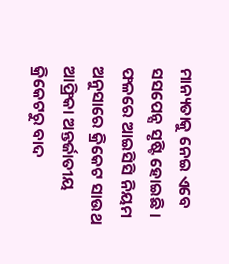ମାନ୍ୟତାକୁ ନେଇ ଏବେ ସସପେନ୍ସ ସୃଷ୍ଟି ହୋଇଛି । ଫଳରେ ଆଇସିସି ନିୟମ ଅନୁସାରେ କ୍ରିକେଟ ସାଉଥ ଆଫ୍ରିକା ଅନ୍ତର୍ଜାତୀୟ କ୍ରିକେଟରୁ ବାଦ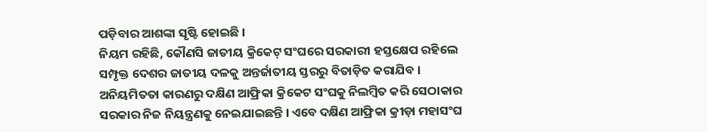ପଡ଼ିବାର ଆଶଙ୍କା ସୃଷ୍ଟି ହୋଇଛି ।
ନିୟମ ରହିଛି, କୌଣସି ଜାତୀୟ କ୍ରିକେଟ୍ ସଂଘରେ ସରକାରୀ ହସ୍ତକ୍ଷେପ ରହିଲେ ସମ୍ପୃକ୍ତ ଦେଶର ଜାତୀୟ ଦଳକୁ ଅନ୍ତର୍ଜାତୀୟ ସ୍ତରରୁ ବିତାଡ଼ିତ କରାଯିବ । ଅନିୟମିତତା କାରଣରୁ ଦକ୍ଷିଣ ଆଫ୍ରିକା କ୍ରିକେଟ ସଂଘକୁ ନିଲମ୍ବିତ କରି ସେଠାକାର ସରକାର ନିଜ ନିୟନ୍ତ୍ରଣକୁ ନେଇଯାଇଛନ୍ତି । ଏବେ ଦକ୍ଷିଣ ଆଫ୍ରିକା କ୍ରୀଡ଼ା ମହାସଂଘ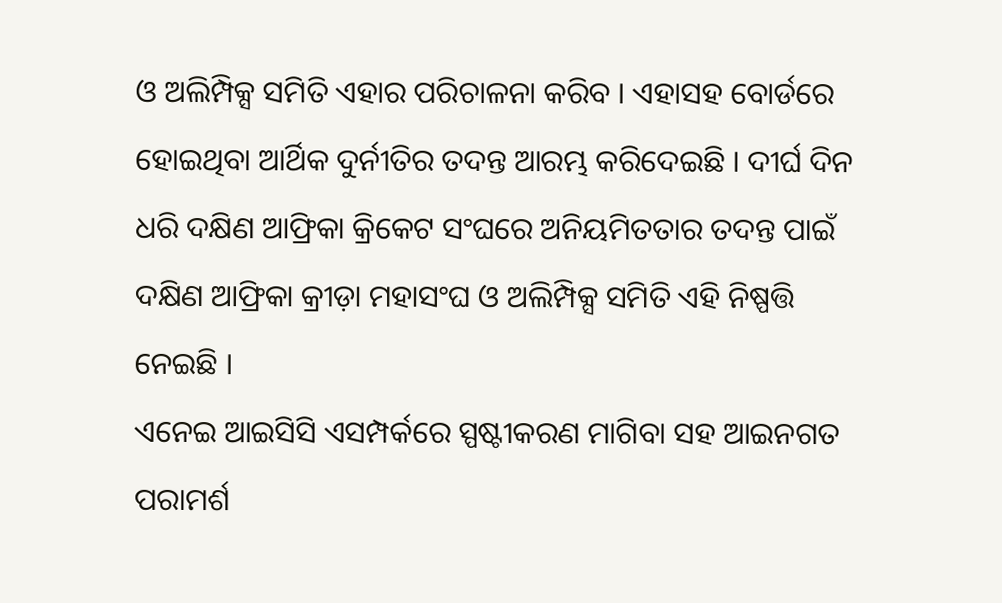ଓ ଅଲିମ୍ପିକ୍ସ ସମିତି ଏହାର ପରିଚାଳନା କରିବ । ଏହାସହ ବୋର୍ଡରେ ହୋଇଥିବା ଆର୍ଥିକ ଦୁର୍ନୀତିର ତଦନ୍ତ ଆରମ୍ଭ କରିଦେଇଛି । ଦୀର୍ଘ ଦିନ ଧରି ଦକ୍ଷିଣ ଆଫ୍ରିକା କ୍ରିକେଟ ସଂଘରେ ଅନିୟମିତତାର ତଦନ୍ତ ପାଇଁ ଦକ୍ଷିଣ ଆଫ୍ରିକା କ୍ରୀଡ଼ା ମହାସଂଘ ଓ ଅଲିମ୍ପିକ୍ସ ସମିତି ଏହି ନିଷ୍ପତ୍ତି ନେଇଛି ।
ଏନେଇ ଆଇସିସି ଏସମ୍ପର୍କରେ ସ୍ପଷ୍ଟୀକରଣ ମାଗିବା ସହ ଆଇନଗତ ପରାମର୍ଶ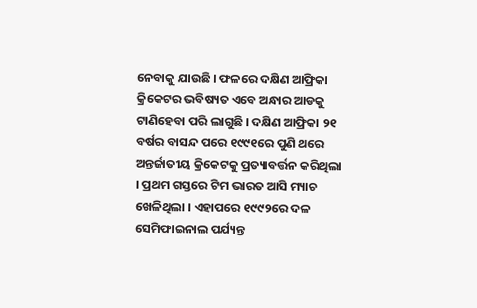ନେବାକୁ ଯାଉଛି । ଫଳରେ ଦକ୍ଷିଣ ଆଫ୍ରିକା କ୍ରିକେଟର ଭବିଷ୍ୟତ ଏବେ ଅନ୍ଧାର ଆଡକୁ ଟାଣିହେବା ପରି ଲାଗୁଛି । ଦକ୍ଷିଣ ଆଫ୍ରିକା ୨୧ ବର୍ଷର ବାସନ୍ଦ ପରେ ୧୯୯୧ରେ ପୁଣି ଥରେ ଅନ୍ତର୍ଜାତୀୟ କ୍ରିକେଟକୁ ପ୍ରତ୍ୟାବର୍ତ୍ତନ କରିଥିଲା । ପ୍ରଥମ ଗସ୍ତରେ ଟିମ ଭାରତ ଆସି ମ୍ୟାଚ ଖେଳିଥିଲା । ଏହାପରେ ୧୯୯୨ରେ ଦଳ ସେମିଫାଇନାଲ ପର୍ଯ୍ୟନ୍ତ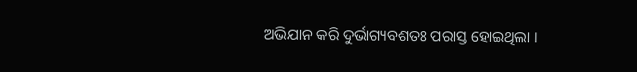ଅଭିଯାନ କରି ଦୁର୍ଭାଗ୍ୟବଶତଃ ପରାସ୍ତ ହୋଇଥିଲା ।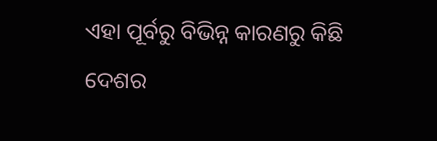ଏହା ପୂର୍ବରୁ ବିଭିନ୍ନ କାରଣରୁ କିଛି ଦେଶର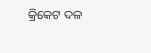କ୍ରିକେଟ ଦଳ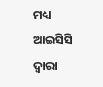ମଧ୍ୟ ଆଇସିସି ଦ୍ୱାରା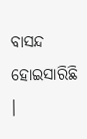ବାସନ୍ଦ ହୋଇସାରିଛି ।